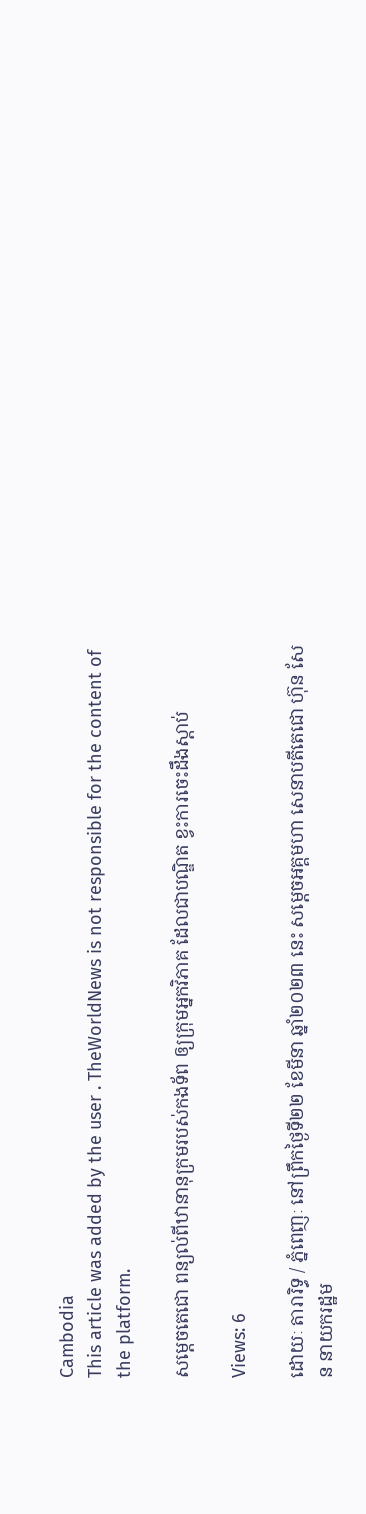Cambodia
This article was added by the user . TheWorldNews is not responsible for the content of the platform.

សម្តេចតេជោ ពន្យល់ពីឋានានុក្រមរបស់កងទ័ព ឲ្យក្រុមអ្នកវិភាគ ដែលជាបណ្ឌិត ខ្វះការចេះដឹងស្តាប់

Views: 6

ដោយៈ តារារិទ្ធ / ភ្នំពេញៈ នៅព្រឹកថ្ងៃទី២២ ខែមីនា ឆ្នាំ២០២៣ នេះ សម្តេចអគ្គមហា សេនាបតីតេជោ ហ៊ុន សែន នាយករដ្ឋម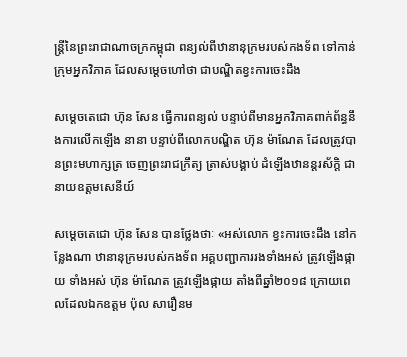ន្ត្រីនៃព្រះរាជាណាចក្រកម្ពុជា ពន្យល់ពីឋានានុក្រមរបស់កងទ័ព ទៅកាន់ក្រុមអ្នកវិភាគ ដែលសម្តេចហៅថា ជាបណ្ឌិតខ្វះការចេះដឹង

សម្តេចតេជោ ហ៊ុន សែន ធ្វើការពន្យល់ បន្ទាប់ពីមានអ្នកវិភាគពាក់ព័ន្ធនឹងការលើកឡើង នានា បន្ទាប់ពីលោកបណ្ឌិត ហ៊ុន ម៉ាណែត ដែលត្រូវបានព្រះមហាក្សត្រ ចេញព្រះរាជក្រឹត្យ ត្រាស់បង្គាប់ ដំឡើងឋានន្តរស័ក្តិ ជានាយឧត្ដមសេនីយ៍

សម្ដេចតេជោ ហ៊ុន សែន បានថ្លែងថាៈ «អស់លោក ខ្វះការចេះដឹង នៅកន្លែងណា ឋានានុក្រមរបស់កងទ័ព អគ្គបញ្ជាការរងទាំងអស់ ត្រូវឡើងផ្កាយ ទាំងអស់ ហ៊ុន ម៉ាណែត ត្រូវឡើងផ្កាយ តាំងពីឆ្នាំ២០១៨ ក្រោយពេលដែលឯកឧត្ដម ប៉ុល សារឿនម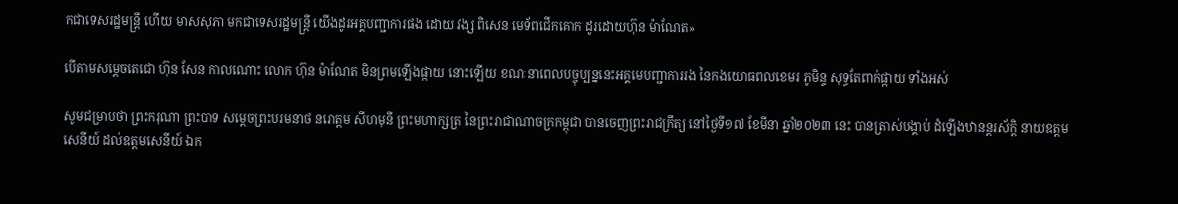កជាទេសរដ្ឋមន្ត្រី ហើយ មាសសុភា មកជាទេសរដ្ឋមន្ត្រី យើងដូរអគ្គបញ្ជាការផង ដោយ វង្ស ពិសេន មេទ័ពជើកគោក ដូរដោយហ៊ុន ម៉ាណែត»

បើតាមសម្ដេចតេជោ ហ៊ុន សែន កាលណោះ លោក ហ៊ុន ម៉ាណែត មិនព្រមឡើងផ្កាយ នោះឡើយ ខណៈនាពេលបច្ចុប្បន្ននេះអគ្គមេបញ្ជាការរង នៃកងយោធពលខេមរ ភូមិន្ទ សុទ្ធតែពាក់ផ្កាយ ទាំងអស់

សូមជម្រាបថា ព្រះករុណា ព្រះបាទ សម្តេចព្រះបរមនាថ នរោត្តម សីហមុនី ព្រះមហាក្សត្រ នៃព្រះរាជាណាចក្រកម្ពុជា បានចេញព្រះរាជក្រឹត្យ នៅថ្ងៃទី១៧ ខែមីនា ឆ្នាំ២០២៣ នេះ បានត្រាស់បង្គាប់ ដំឡើងឋានន្តរស័ក្ដិ នាយឧត្ដមសេនីយ៍ ដល់ឧត្ដមសេនីយ៍ ឯក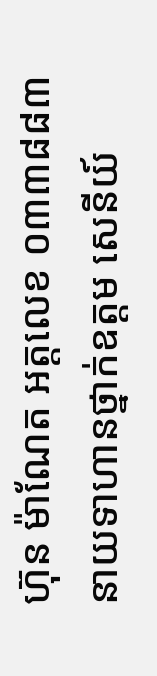ហ៊ុន ម៉ាណែត អត្តលេខ ០៣៣៨៨៣ នាយទាហានថ្នាក់ឧត្ដម សេនីយ៍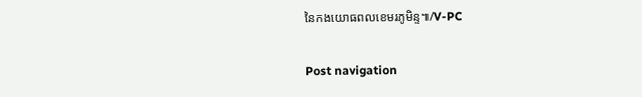នៃកងយោធពលខេមរភូមិន្ទ៕/V-PC

Post navigation